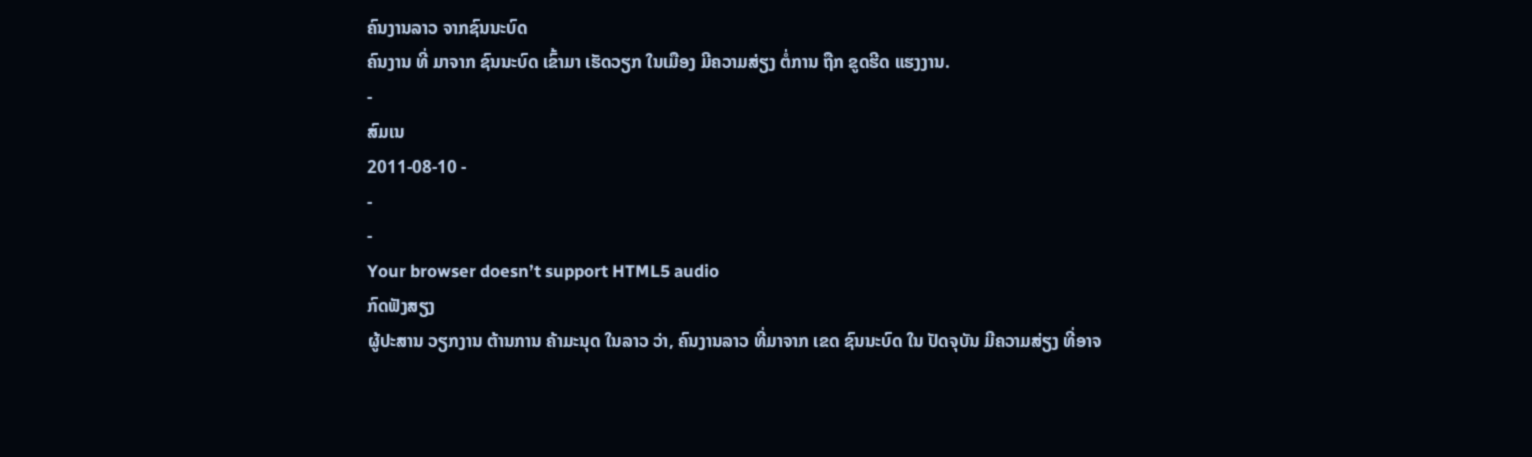ຄົນງານລາວ ຈາກຊົນນະບົດ
ຄົນງານ ທີ່ ມາຈາກ ຊົນນະບົດ ເຂົ້າມາ ເຮັດວຽກ ໃນເມືອງ ມີຄວາມສ່ຽງ ຕໍ່ການ ຖືກ ຂູດຮີດ ແຮງງານ.
-
ສົມເນ
2011-08-10 -
-
-
Your browser doesn’t support HTML5 audio
ກົດຟັງສຽງ
ຜູ້ປະສານ ວຽກງານ ຕ້ານການ ຄ້າມະນຸດ ໃນລາວ ວ່າ, ຄົນງານລາວ ທີ່ມາຈາກ ເຂດ ຊົນນະບົດ ໃນ ປັດຈຸບັນ ມີຄວາມສ່ຽງ ທີ່ອາຈ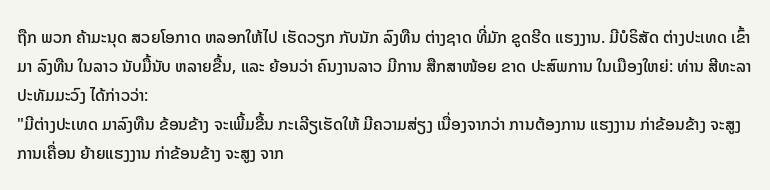ຖືກ ພວກ ຄ້າມະນຸດ ສວຍໂອກາດ ຫລອກໃຫ້ໄປ ເຮັດວຽກ ກັບນັກ ລົງທືນ ຕ່າງຊາດ ທີ່ມັກ ຂູດຮີດ ແຮງງານ. ມີບໍຣິສັດ ຕ່າງປະເທດ ເຂົ້າມາ ລົງທືນ ໃນລາວ ນັບມື້ນັບ ຫລາຍຂື້ນ, ແລະ ຍ້ອນວ່າ ຄົນງານລາວ ມີການ ສືກສາໜ້ອຍ ຂາດ ປະສົພການ ໃນເມືອງໃຫຍ່: ທ່ານ ສີທະລາ ປະທັມມະວົງ ໄດ້ກ່າວວ່າ:
"ມີຕ່າງປະເທດ ມາລົງທືນ ຂ້ອນຂ້າງ ຈະເພີ້ມຂື້ນ ກະເລີຽເຮັດໃຫ້ ມີຄວາມສ່ຽງ ເນື່ອງຈາກວ່າ ການຕ້ອງການ ແຮງງານ ກ່າຂ້ອນຂ້າງ ຈະສູງ ການເຄື່ອນ ຍ້າຍແຮງງານ ກ່າຂ້ອນຂ້າງ ຈະສູງ ຈາກ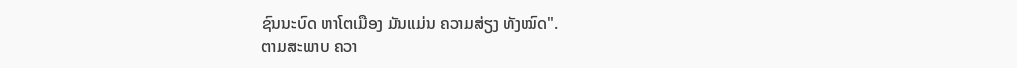ຊົນນະບົດ ຫາໂຕເມືອງ ມັນແມ່ນ ຄວາມສ່ຽງ ທັງໝົດ".
ຕາມສະພາບ ຄວາ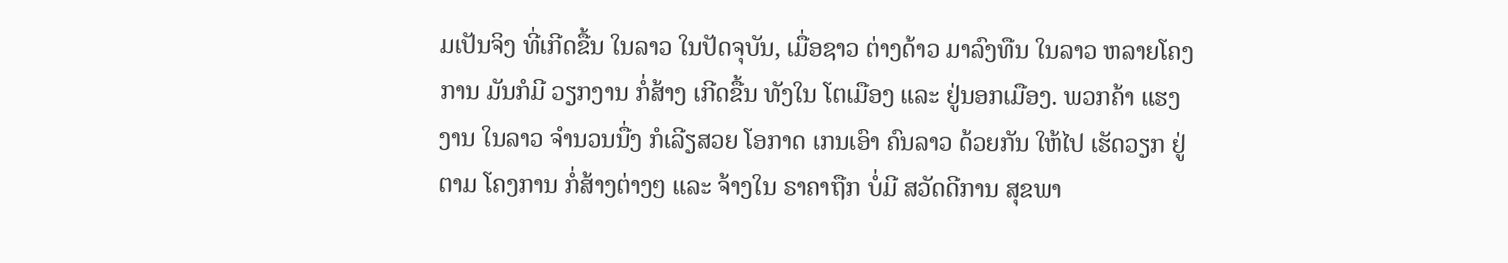ມເປັນຈິງ ທີ່ເກີດຂື້ນ ໃນລາວ ໃນປັດຈຸບັນ, ເມື່ອຊາວ ຕ່າງດ້າວ ມາລົງທືນ ໃນລາວ ຫລາຍໂຄງການ ມັນກໍມີ ວຽກງານ ກໍ່ສ້າງ ເກີດຂື້ນ ທັງໃນ ໂຕເມືອງ ແລະ ຢູ່ນອກເມືອງ. ພວກຄ້າ ແຮງງານ ໃນລາວ ຈໍານວນນື່ງ ກໍເລີຽສວຍ ໂອກາດ ເກນເອົາ ຄົນລາວ ດ້ວຍກັນ ໃຫ້ໄປ ເຮັດວຽກ ຢູ່ຕາມ ໂຄງການ ກໍ່ສ້າງຕ່າງໆ ແລະ ຈ້າງໃນ ຣາຄາຖືກ ບໍ່ມີ ສວັດດີການ ສຸຂພາ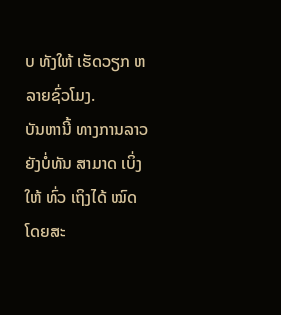ບ ທັງໃຫ້ ເຮັດວຽກ ຫລາຍຊົ່ວໂມງ.
ບັນຫານີ້ ທາງການລາວ ຍັງບໍ່ທັນ ສາມາດ ເບິ່ງໃຫ້ ທົ່ວ ເຖິງໄດ້ ໝົດ ໂດຍສະ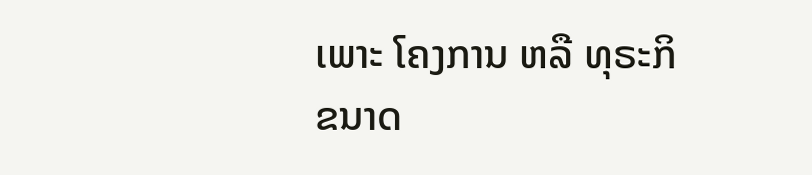ເພາະ ໂຄງການ ຫລື ທຸຣະກິ ຂນາດ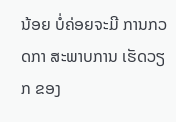ນ້ອຍ ບໍ່ຄ່ອຍຈະມີ ການກວດກາ ສະພາບການ ເຮັດວຽກ ຂອງ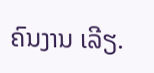ຄົນງານ ເລີຽ.